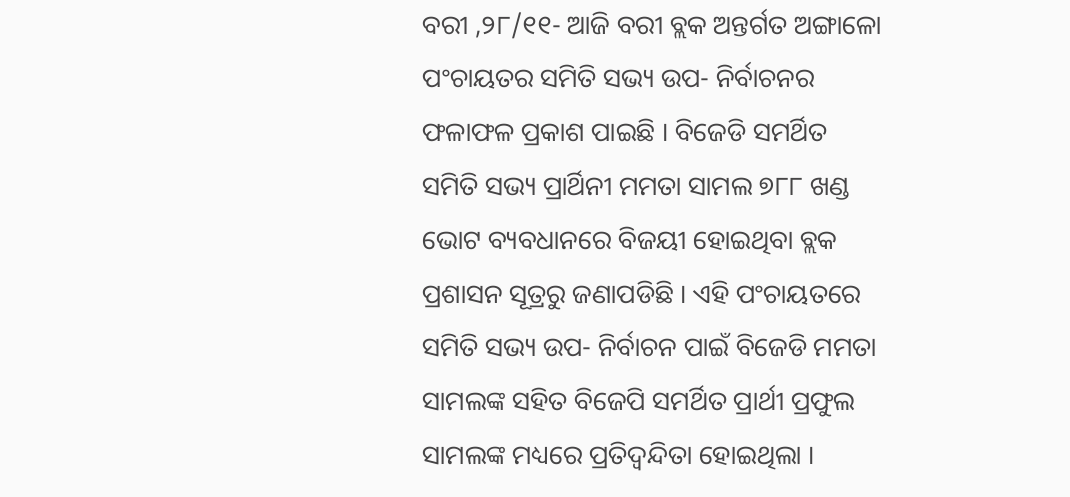ବରୀ ,୨୮/୧୧- ଆଜି ବରୀ ବ୍ଲକ ଅନ୍ତର୍ଗତ ଅଙ୍ଗାଳୋ ପଂଚାୟତର ସମିତି ସଭ୍ୟ ଉପ- ନିର୍ବାଚନର ଫଳାଫଳ ପ୍ରକାଶ ପାଇଛି । ବିଜେଡି ସମର୍ଥିତ ସମିତି ସଭ୍ୟ ପ୍ରାର୍ଥିନୀ ମମତା ସାମଲ ୭୮୮ ଖଣ୍ଡ ଭୋଟ ବ୍ୟବଧାନରେ ବିଜୟୀ ହୋଇଥିବା ବ୍ଲକ ପ୍ରଶାସନ ସୂତ୍ରରୁ ଜଣାପଡିଛି । ଏହି ପଂଚାୟତରେ ସମିତି ସଭ୍ୟ ଉପ- ନିର୍ବାଚନ ପାଇଁ ବିଜେଡି ମମତା ସାମଲଙ୍କ ସହିତ ବିଜେପି ସମର୍ଥିତ ପ୍ରାର୍ଥୀ ପ୍ରଫୁଲ ସାମଲଙ୍କ ମଧ୍ୟରେ ପ୍ରତିଦ୍ୱନ୍ଦିତା ହୋଇଥିଲା ।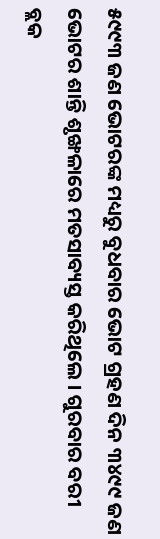୫୯୯୩ ଜଣ ଭୋଟରଙ୍କ ମଧ୍ୟରୁ ବୁଧବାର ଭୋଟ ଗ୍ରହଣ ଦିନ ୩୪୯୯ ଜଣ ଭୋଟର ଶାନ୍ତି ଶୃଙ୍ଖଳାରେ ମତସାବ୍ୟସ୍ତ କରିଥିଲେ । ଗୁରବାର ବରୀ ବ୍ଲକ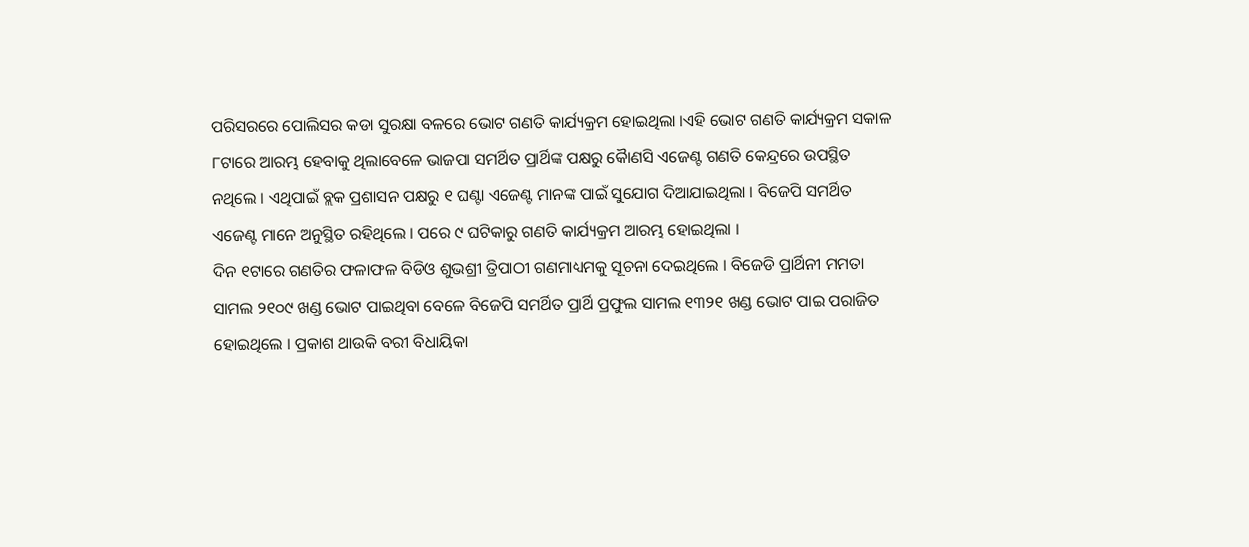ପରିସରରେ ପୋଲିସର କଡା ସୁରକ୍ଷା ବଳରେ ଭୋଟ ଗଣତି କାର୍ଯ୍ୟକ୍ରମ ହୋଇଥିଲା ।ଏହି ଭୋଟ ଗଣତି କାର୍ଯ୍ୟକ୍ରମ ସକାଳ ୮ଟାରେ ଆରମ୍ଭ ହେବାକୁ ଥିଲାବେଳେ ଭାଜପା ସମର୍ଥିତ ପ୍ରାର୍ଥିଙ୍କ ପକ୍ଷରୁ କୈାଣସି ଏଜେଣ୍ଟ ଗଣତି କେନ୍ଦ୍ରରେ ଉପସ୍ଥିତ ନଥିଲେ । ଏଥିପାଇଁ ବ୍ଲକ ପ୍ରଶାସନ ପକ୍ଷରୁ ୧ ଘଣ୍ଟା ଏଜେଣ୍ଟ ମାନଙ୍କ ପାଇଁ ସୁଯୋଗ ଦିଆଯାଇଥିଲା । ବିଜେପି ସମର୍ଥିତ ଏଜେଣ୍ଟ ମାନେ ଅନୁସ୍ଥିତ ରହିଥିଲେ । ପରେ ୯ ଘଟିକାରୁ ଗଣତି କାର୍ଯ୍ୟକ୍ରମ ଆରମ୍ଭ ହୋଇଥିଲା ।
ଦିନ ୧ଟାରେ ଗଣତିର ଫଳାଫଳ ବିଡିଓ ଶୁଭଶ୍ରୀ ତ୍ରିପାଠୀ ଗଣମାଧ୍ୟମକୁ ସୂଚନା ଦେଇଥିଲେ । ବିଜେଡି ପ୍ରାର୍ଥିନୀ ମମତା ସାମଲ ୨୧୦୯ ଖଣ୍ଡ ଭୋଟ ପାଇଥିବା ବେଳେ ବିଜେପି ସମର୍ଥିତ ପ୍ରାର୍ଥି ପ୍ରଫୁଲ ସାମଲ ୧୩୨୧ ଖଣ୍ଡ ଭୋଟ ପାଇ ପରାଜିତ ହୋଇଥିଲେ । ପ୍ରକାଶ ଥାଉକି ବରୀ ବିଧାୟିକା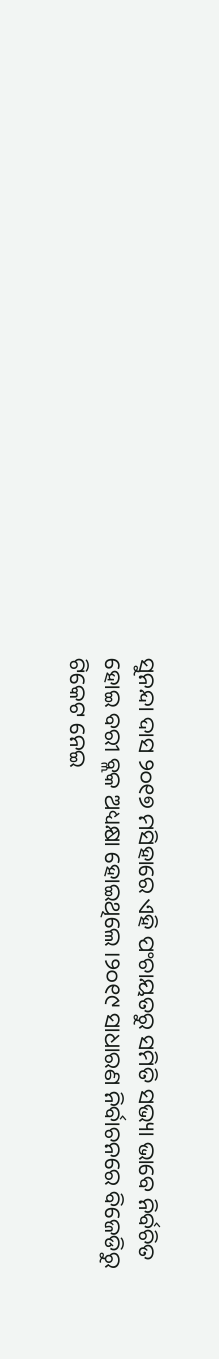ସୁନନ୍ଦା ଦାସ ୨୦୧୭ ମସିହାରେ ଏହି ପଂଚାୟତରୁ ସମିତି ସଭ୍ୟା ଭାବେ ନିର୍ବଚିତ ହୋଇ ବରୀ ବ୍ଲକ ଅଧ୍ୟକ୍ଷା ହୋଇଥିଲେ ।୨୦୧୯ ସାଧାରଣ ନିର୍ବାଚନରେ ବିଜେଡିରୁ ଟିକେଟ ନେଇ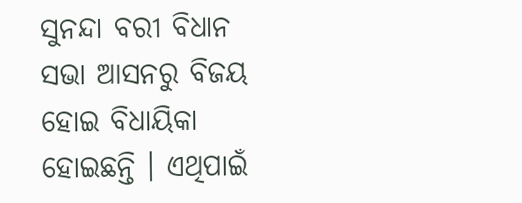ସୁନନ୍ଦା ବରୀ ବିଧାନ ସଭା ଆସନରୁ ବିଜୟ ହୋଇ ବିଧାୟିକା ହୋଇଛନ୍ତି । ଏଥିପାଇଁ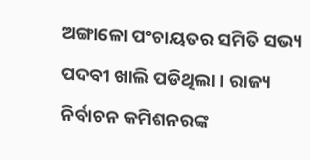ଅଙ୍ଗାଳୋ ପଂଚାୟତର ସମିତି ସଭ୍ୟ ପଦବୀ ଖାଲି ପଡିଥିଲା । ରାଜ୍ୟ ନିର୍ବାଚନ କମିଶନରଙ୍କ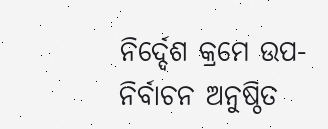ନିର୍ଦ୍ଦେଶ କ୍ରମେ ଉପ-ନିର୍ବାଚନ ଅନୁଷ୍ଠିତ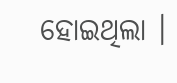ହୋଇଥିଲା ।